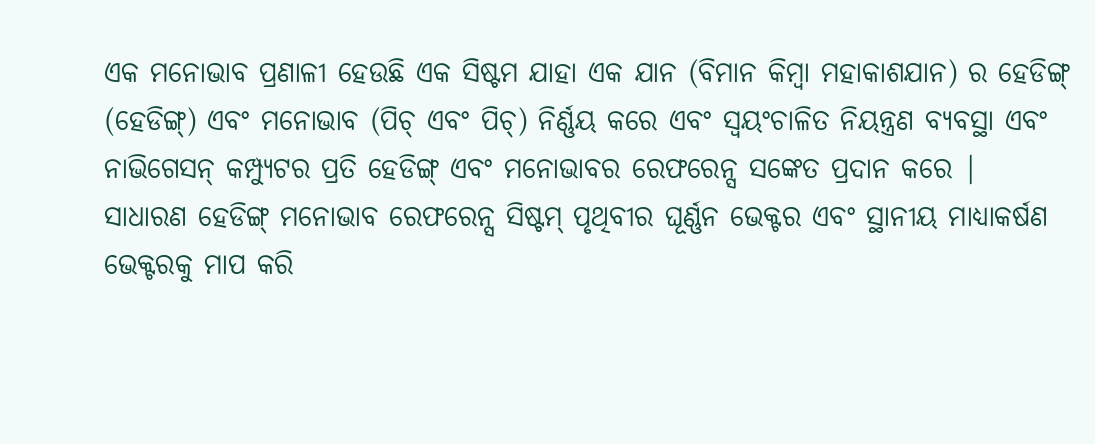ଏକ ମନୋଭାବ ପ୍ରଣାଳୀ ହେଉଛି ଏକ ସିଷ୍ଟମ ଯାହା ଏକ ଯାନ (ବିମାନ କିମ୍ବା ମହାକାଶଯାନ) ର ହେଡିଙ୍ଗ୍ (ହେଡିଙ୍ଗ୍) ଏବଂ ମନୋଭାବ (ପିଚ୍ ଏବଂ ପିଚ୍) ନିର୍ଣ୍ଣୟ କରେ ଏବଂ ସ୍ୱୟଂଚାଳିତ ନିୟନ୍ତ୍ରଣ ବ୍ୟବସ୍ଥା ଏବଂ ନାଭିଗେସନ୍ କମ୍ପ୍ୟୁଟର ପ୍ରତି ହେଡିଙ୍ଗ୍ ଏବଂ ମନୋଭାବର ରେଫରେନ୍ସ ସଙ୍କେତ ପ୍ରଦାନ କରେ |
ସାଧାରଣ ହେଡିଙ୍ଗ୍ ମନୋଭାବ ରେଫରେନ୍ସ ସିଷ୍ଟମ୍ ପୃଥିବୀର ଘୂର୍ଣ୍ଣନ ଭେକ୍ଟର ଏବଂ ସ୍ଥାନୀୟ ମାଧ୍ୟାକର୍ଷଣ ଭେକ୍ଟରକୁ ମାପ କରି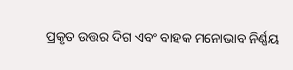ପ୍ରକୃତ ଉତ୍ତର ଦିଗ ଏବଂ ବାହକ ମନୋଭାବ ନିର୍ଣ୍ଣୟ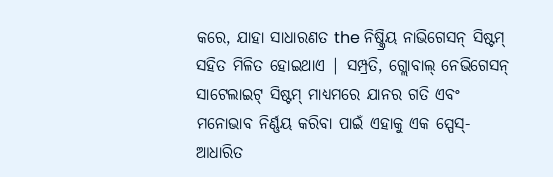କରେ, ଯାହା ସାଧାରଣତ the ନିଷ୍କ୍ରିୟ ନାଭିଗେସନ୍ ସିଷ୍ଟମ୍ ସହିତ ମିଳିତ ହୋଇଥାଏ | ସମ୍ପ୍ରତି, ଗ୍ଲୋବାଲ୍ ନେଭିଗେସନ୍ ସାଟେଲାଇଟ୍ ସିଷ୍ଟମ୍ ମାଧ୍ୟମରେ ଯାନର ଗତି ଏବଂ ମନୋଭାବ ନିର୍ଣ୍ଣୟ କରିବା ପାଇଁ ଏହାକୁ ଏକ ସ୍ପେସ୍-ଆଧାରିତ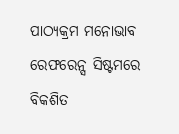ପାଠ୍ୟକ୍ରମ ମନୋଭାବ ରେଫରେନ୍ସ ସିଷ୍ଟମରେ ବିକଶିତ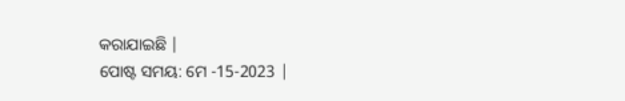କରାଯାଇଛି |
ପୋଷ୍ଟ ସମୟ: ମେ -15-2023 |